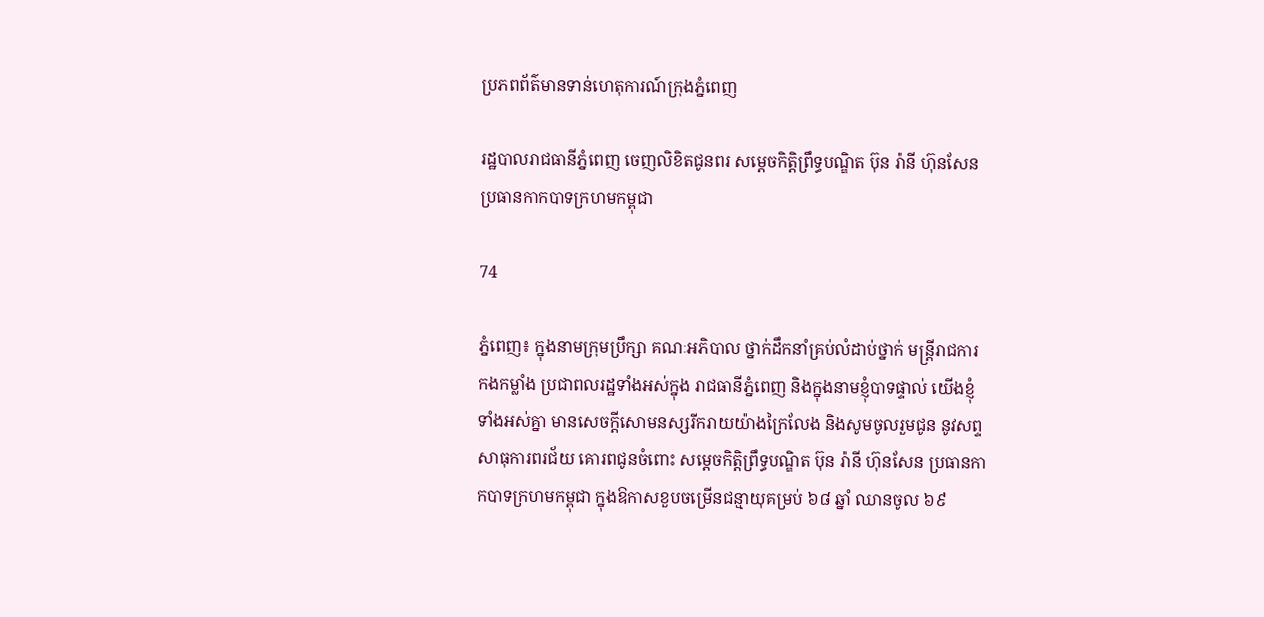ប្រភពព័ត៌មានទាន់ហេតុការណ៍ក្រុងភ្នំពេញ

រដ្ឋបាលរាជធានីភ្នំពេញ ចេញលិខិតជូនពរ សម្តេចកិត្តិព្រឹទ្ធបណ្ឌិត ប៊ុន រ៉ានី ហ៊ុនសែន ប្រធានកាកបាទក្រហមកម្ពុជា

74

ភ្នំពេញ៖ ក្នុងនាមក្រុមប្រឹក្សា គណៈអភិបាល ថ្នាក់ដឹកនាំគ្រប់លំដាប់ថ្នាក់ មន្ត្រីរាជការ កងកម្លាំង ប្រជាពលរដ្ឋទាំងអស់ក្នុង រាជធានីភ្នំពេញ និងក្នុងនាមខ្ញុំបាទផ្ទាល់ យើងខ្ញុំទាំងអស់គ្នា មានសេចក្ដីសោមនស្សរីករាយយ៉ាងក្រៃលែង និងសូមចូលរួមជូន នូវសព្ទសាធុការពរជ័យ គោរពជូនចំពោះ សម្តេចកិត្តិព្រឹទ្ធបណ្ឌិត ប៊ុន រ៉ានី ហ៊ុនសែន ប្រធានកាកបាទក្រហមកម្ពុជា ក្នុងឱកាសខួបចម្រើនជន្មាយុគម្រប់ ៦៨ ឆ្នាំ ឈានចូល ៦៩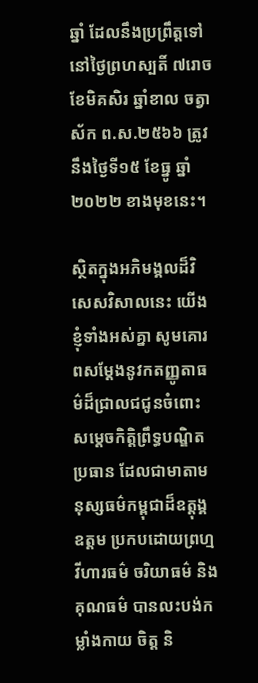ឆ្នាំ ដែលនឹងប្រព្រឹត្តទៅនៅថៃ្ងព្រហស្បតិ៍ ៧រោច ខែមិគសិរ ឆ្នាំខាល ចត្វាស័ក ព.ស.២៥៦៦ ត្រូវនឹងថ្ងៃទី១៥ ខែធ្នូ ឆ្នាំ២០២២ ខាងមុខនេះ។

ស្ថិតក្នុងអភិមង្គលដ៏វិសេសវិសាលនេះ យើងខ្ញុំទាំងអស់គ្នា សូមគោរពសម្ដែងនូវកតញ្ញូតាធម៌ដ៏ជ្រាលជជូនចំពោះ សម្ដេចកិត្តិព្រឹទ្ធបណ្ឌិតប្រធាន ដែលជាមាតាមនុស្សធម៌កម្ពុជាដ៏ឧត្តុង្គឧត្តម ប្រកបដោយព្រហ្មវីហារធម៌ ចរិយាធម៌ និងគុណធម៌ បានលះបង់កម្លាំងកាយ ចិត្ត និ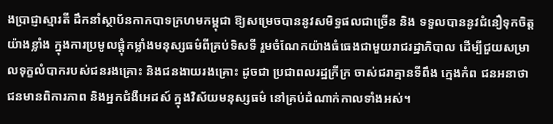ងប្រាជ្ញាស្មារតី ដឹកនាំស្ថាប័នកាកបាទក្រហមកម្ពុជា ឱ្យសម្រេចបាននូវសមិទ្ធផលជាច្រើន និង ទទួលបាននូវជំនឿទុកចិត្តយ៉ាងខ្លាំង ក្នុងការប្រមូលផ្ដុំកម្លាំងមនុស្សធម៌ពីគ្រប់ទិសទី រួមចំណែកយ៉ាងធំធេងជាមួយរាជរដ្ឋាភិបាល ដើម្បីជួយសម្រាលទុក្ខលំបាករបស់ជនរងគ្រោះ និងជនងាយរងគ្រោះ ដូចជា ប្រជាពលរដ្ឋក្រីក្រ ចាស់ជរាគ្មានទីពឹង ក្មេងកំព ជនអនាថា ជនមានពិការភាព និងអ្នកជំងឺអេដស៍ ក្នុងវិស័យមនុស្សធម៌ នៅគ្រប់ដំណាក់កាលទាំងអស់។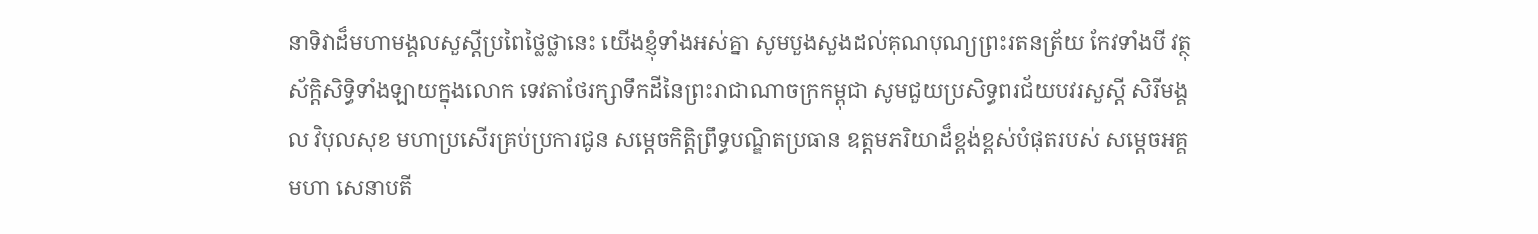នាទិវាដ៏មហាមង្គលសួស្ដីប្រពៃថ្លៃថ្លានេះ យើងខ្ញុំទាំងអស់គ្នា សូមបួងសួងដល់គុណបុណ្យព្រះរតនត្រ័យ កែវទាំងបី វត្ថុ ស័ក្ដិសិទ្ធិទាំងឡាយក្នុងលោក ទេវតាថែរក្សាទឹកដីនៃព្រះរាជាណាចក្រកម្ពុជា សូមជួយប្រសិទ្ធពរជ័យបវរសួស្ដី សិរីមង្គល វិបុលសុខ មហាប្រសើរគ្រប់ប្រការជូន សម្តេចកិត្តិព្រឹទ្ធបណ្ឌិតប្រធាន ឧត្តមភរិយាដ៏ខ្ពង់ខ្ពស់បំផុតរបស់ សម្តេចអគ្គមហា សេនាបតី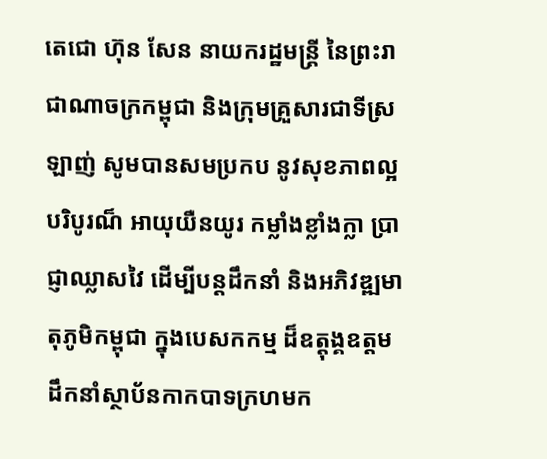តេជោ ហ៊ុន សែន នាយករដ្ឋមន្ត្រី នៃព្រះរាជាណាចក្រកម្ពុជា និងក្រុមគ្រួសារជាទីស្រឡាញ់ សូមបានសមប្រកប នូវសុខភាពល្អបរិបូរណ៏ អាយុយឺនយូរ កម្លាំងខ្លាំងក្លា ប្រាជ្ញាឈ្លាសវៃ ដើម្បីបន្តដឹកនាំ និងអភិវឌ្ឍមាតុភូមិកម្ពុជា ក្នុងបេសកកម្ម ដ៏ឧត្ដុង្គឧត្តមដឹកនាំស្ថាប័នកាកបាទក្រហមក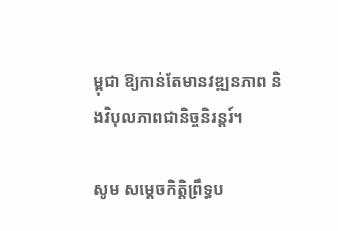ម្ពុជា ឱ្យកាន់តែមានវឌ្ឍនភាព និងវិបុលភាពជានិច្ចនិរន្តរ៍។

សូម សម្ដេចកិត្តិព្រឹទ្ធប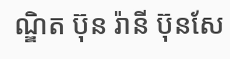ណ្ឌិត ប៊ុន រ៉ានី ប៊ុនសែ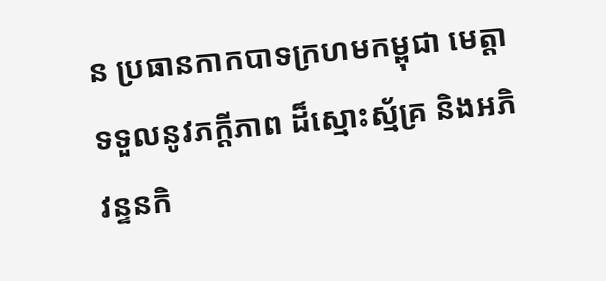ន ប្រធានកាកបាទក្រហមកម្ពុជា មេត្តាទទួលនូវភក្តីភាព ដ៏ស្មោះស្ម័គ្រ និងអភិវន្ទនកិ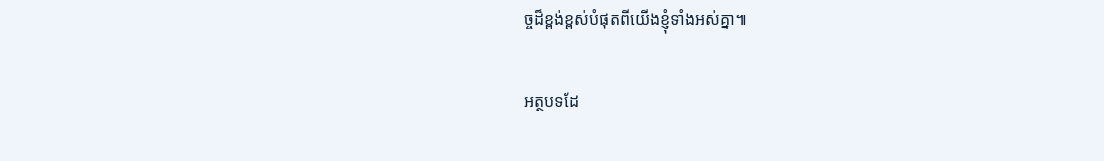ច្ចដ៏ខ្ពង់ខ្ពស់បំផុតពីយើងខ្ញុំទាំងអស់គ្នា៕

អត្ថបទដែ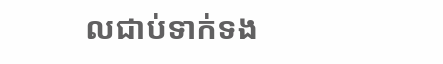លជាប់ទាក់ទង